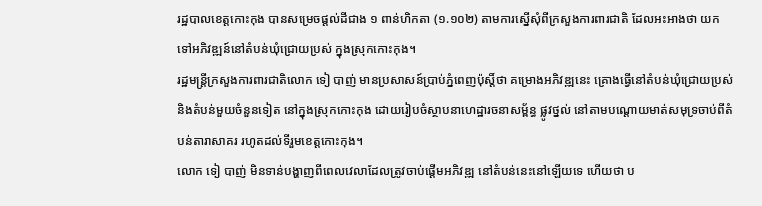រដ្ឋបាលខេត្ដកោះកុង បានសម្រេចផ្ដល់ដីជាង ១ ពាន់ហិកតា (១.១០២) តាមការស្នើសុំពីក្រសួងការពារជាតិ ដែលអះអាងថា យកទៅអភិវឌ្ឍន៍នៅតំបន់ឃុំជ្រោយប្រស់ ក្នុងស្រុកកោះកុង។
រដ្ឋមន្ដ្រីក្រសួងការពារជាតិលោក ទៀ បាញ់ មានប្រសាសន៍ប្រាប់ភ្នំពេញប៉ុស្ដិ៍ថា គម្រោងអភិវឌ្ឍនេះ គ្រោងធ្វើនៅតំបន់ឃុំជ្រោយប្រស់ និងតំបន់មួយចំនួនទៀត នៅក្នុងស្រុកកោះកុង ដោយរៀបចំស្ថាបនាហេដ្ឋារចនាសម្ព័ន្ធ ផ្លូវថ្នល់ នៅតាមបណ្ដោយមាត់សមុទ្រចាប់ពីតំបន់តារាសាគរ រហូតដល់ទីរួមខេត្ដកោះកុង។
លោក ទៀ បាញ់ មិនទាន់បង្ហាញពីពេលវេលាដែលត្រូវចាប់ផ្ដើមអភិវឌ្ឍ នៅតំបន់នេះនៅឡើយទេ ហើយថា ប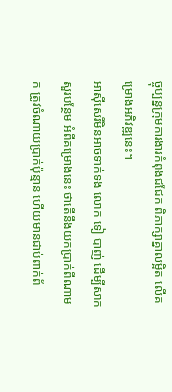ច្ចុប្បន្នក្រុមការងារកំពុងជជែក ពិភាក្សាគ្នាលម្អិត លើគម្រោងអភិវឌ្ឍនេះ។
អាស៊ីសេរីមិនអាចទាក់ទង លោក ទៀ បាញ់ ដើម្បីសាកសួរបន្ថែម អំពីគម្រោងនេះ ថាតើនឹងយកប្រាក់ពីណាមក ត្រូវចំណាយប្រាក់ប៉ុន្មាន ហើយមានជាប់ពាក់ព័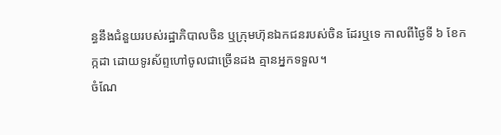ន្ធនឹងជំនួយរបស់រដ្ឋាភិបាលចិន ឬក្រុមហ៊ុនឯកជនរបស់ចិន ដែរឬទេ កាលពីថ្ងៃទី ៦ ខែកក្កដា ដោយទូរស័ព្ទហៅចូលជាច្រើនដង គ្មានអ្នកទទួល។
ចំណែ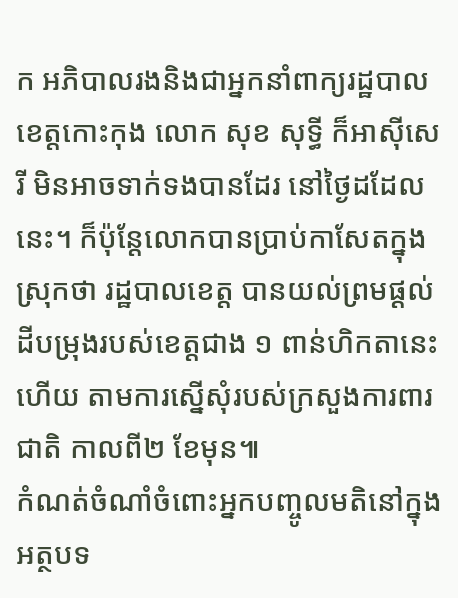ក អភិបាលរងនិងជាអ្នកនាំពាក្យរដ្ឋបាលខេត្តកោះកុង លោក សុខ សុទ្ធី ក៏អាស៊ីសេរី មិនអាចទាក់ទងបានដែរ នៅថ្ងៃដដែលនេះ។ ក៏ប៉ុន្តែលោកបានប្រាប់កាសែតក្នុងស្រុកថា រដ្ឋបាលខេត្ត បានយល់ព្រមផ្ដល់ដីបម្រុងរបស់ខេត្តជាង ១ ពាន់ហិកតានេះហើយ តាមការស្នើសុំរបស់ក្រសួងការពារជាតិ កាលពី២ ខែមុន៕
កំណត់ចំណាំចំពោះអ្នកបញ្ចូលមតិនៅក្នុងអត្ថបទ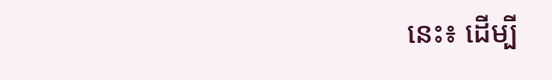នេះ៖ ដើម្បី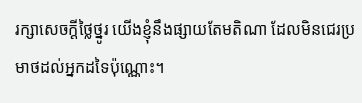រក្សាសេចក្ដីថ្លៃថ្នូរ យើងខ្ញុំនឹងផ្សាយតែមតិណា ដែលមិនជេរប្រមាថដល់អ្នកដទៃប៉ុណ្ណោះ។